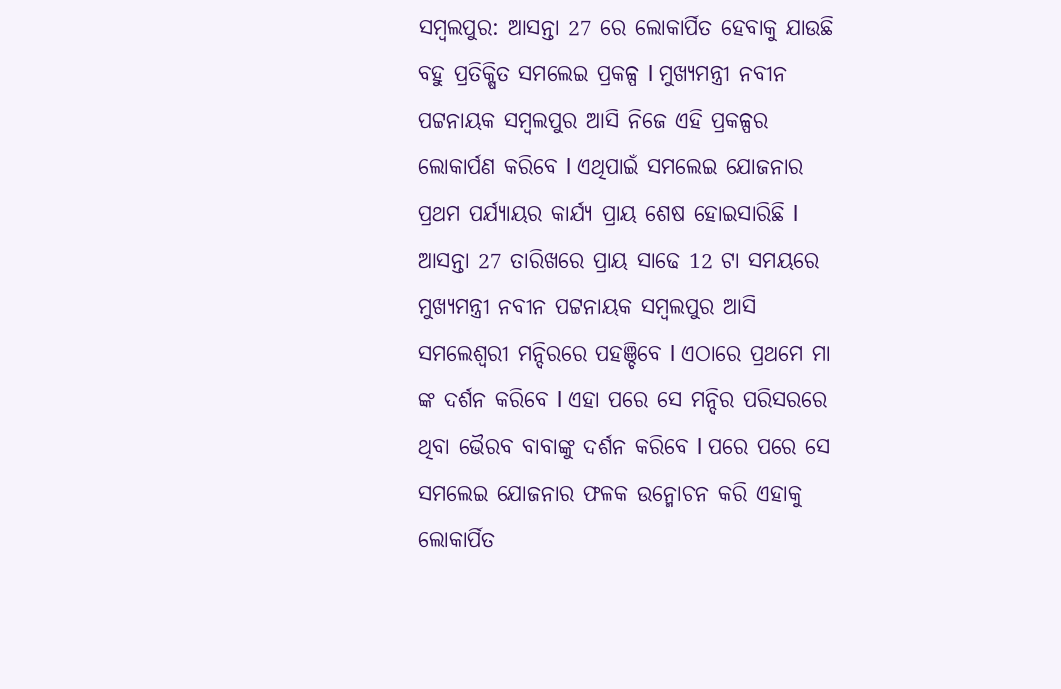ସମ୍ବଲପୁର: ଆସନ୍ତା 27 ରେ ଲୋକାର୍ପିତ ହେବାକୁ ଯାଉଛି ବହୁ ପ୍ରତିକ୍ଷିତ ସମଲେଇ ପ୍ରକଳ୍ପ l ମୁଖ୍ୟମନ୍ତ୍ରୀ ନବୀନ ପଟ୍ଟନାୟକ ସମ୍ବଲପୁର ଆସି ନିଜେ ଏହି ପ୍ରକଳ୍ପର ଲୋକାର୍ପଣ କରିବେ l ଏଥିପାଇଁ ସମଲେଇ ଯୋଜନାର ପ୍ରଥମ ପର୍ଯ୍ୟାୟର କାର୍ଯ୍ୟ ପ୍ରାୟ ଶେଷ ହୋଇସାରିଛି l ଆସନ୍ତା 27 ତାରିଖରେ ପ୍ରାୟ ସାଢେ 12 ଟା ସମୟରେ ମୁଖ୍ୟମନ୍ତ୍ରୀ ନବୀନ ପଟ୍ଟନାୟକ ସମ୍ବଲପୁର ଆସି ସମଲେଶ୍ବରୀ ମନ୍ଦିରରେ ପହଞ୍ଚିବେ l ଏଠାରେ ପ୍ରଥମେ ମା ଙ୍କ ଦର୍ଶନ କରିବେ l ଏହା ପରେ ସେ ମନ୍ଦିର ପରିସରରେ ଥିବା ଭୈରବ ବାବାଙ୍କୁ ଦର୍ଶନ କରିବେ l ପରେ ପରେ ସେ ସମଲେଇ ଯୋଜନାର ଫଳକ ଉନ୍ମୋଚନ କରି ଏହାକୁ ଲୋକାର୍ପିତ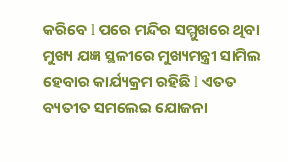କରିବେ l ପରେ ମନ୍ଦିର ସମ୍ମୁଖରେ ଥିବା ମୁଖ୍ୟ ଯଜ୍ଞ ସ୍ଥଳୀରେ ମୁଖ୍ୟମନ୍ତ୍ରୀ ସାମିଲ ହେବାର କାର୍ଯ୍ୟକ୍ରମ ରହିଛି l ଏତତ ବ୍ୟତୀତ ସମଲେଇ ଯୋଜନା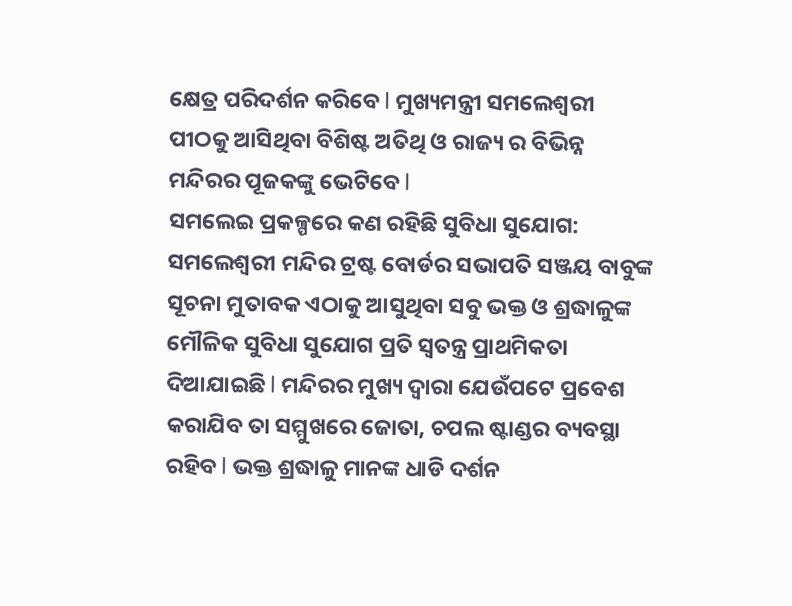କ୍ଷେତ୍ର ପରିଦର୍ଶନ କରିବେ l ମୁଖ୍ୟମନ୍ତ୍ରୀ ସମଲେଶ୍ବରୀ ପୀଠକୁ ଆସିଥିବା ବିଶିଷ୍ଟ ଅତିଥି ଓ ରାଜ୍ୟ ର ବିଭିନ୍ନ ମନ୍ଦିରର ପୂଜକଙ୍କୁ ଭେଟିବେ l
ସମଲେଇ ପ୍ରକଳ୍ପରେ କଣ ରହିଛି ସୁବିଧା ସୁଯୋଗ: ସମଲେଶ୍ବରୀ ମନ୍ଦିର ଟ୍ରଷ୍ଟ ବୋର୍ଡର ସଭାପତି ସଞ୍ଜୟ ବାବୁଙ୍କ ସୂଚନା ମୁତାବକ ଏଠାକୁ ଆସୁଥିବା ସବୁ ଭକ୍ତ ଓ ଶ୍ରଦ୍ଧାଳୁଙ୍କ ମୌଳିକ ସୁବିଧା ସୁଯୋଗ ପ୍ରତି ସ୍ବତନ୍ତ୍ର ପ୍ରାଥମିକତା ଦିଆଯାଇଛି l ମନ୍ଦିରର ମୁଖ୍ୟ ଦ୍ବାରା ଯେଉଁପଟେ ପ୍ରବେଶ କରାଯିବ ତା ସମ୍ମୁଖରେ ଜୋତା, ଚପଲ ଷ୍ଟାଣ୍ଡର ବ୍ୟବସ୍ଥା ରହିବ l ଭକ୍ତ ଶ୍ରଦ୍ଧାଳୁ ମାନଙ୍କ ଧାଡି ଦର୍ଶନ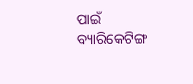ପାଇଁ ବ୍ୟାରିକେଟିଙ୍ଗ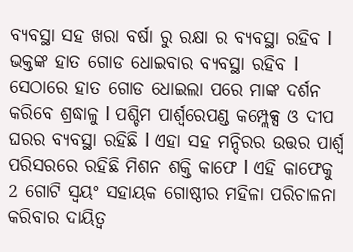ବ୍ୟବସ୍ଥା ସହ ଖରା ବର୍ଷା ରୁ ରକ୍ଷା ର ବ୍ୟବସ୍ଥା ରହିବ l ଭକ୍ତଙ୍କ ହାତ ଗୋଡ ଧୋଇବାର ବ୍ୟବସ୍ଥା ରହିବ l ସେଠାରେ ହାତ ଗୋଡ ଧୋଇଲା ପରେ ମାଙ୍କ ଦର୍ଶନ କରିବେ ଶ୍ରଦ୍ଧାଳୁ l ପଶ୍ଚିମ ପାର୍ଶ୍ବରେପଣ୍ଡ କମ୍ପ୍ଲେକ୍ସ ଓ ଦୀପ ଘରର ବ୍ୟବସ୍ଥା ରହିଛି l ଏହା ସହ ମନ୍ଦିରର ଉତ୍ତର ପାର୍ଶ୍ଵ ପରିସରରେ ରହିଛି ମିଶନ ଶକ୍ତି କାଫେ l ଏହି କାଫେକୁ 2 ଗୋଟି ସ୍ବୟଂ ସହାୟକ ଗୋଷ୍ଠୀର ମହିଳା ପରିଚାଳନା କରିବାର ଦାୟିତ୍ବ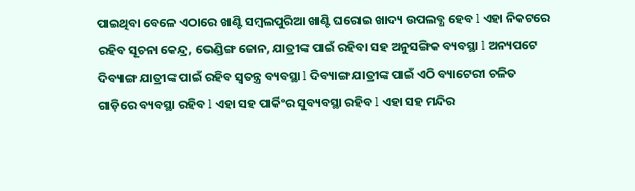ପାଇଥିବା ବେଳେ ଏଠାରେ ଖାଣ୍ଟି ସମ୍ବଲପୁରିଆ ଖାଣ୍ଟି ଘରୋଇ ଖାଦ୍ୟ ଉପଲବ୍ଧ ହେବ l ଏହା ନିକଟରେ ରହିବ ସୂଚନା କେନ୍ଦ୍ର, ଭେଣ୍ଡିଙ୍ଗ ଜୋନ, ଯାତ୍ରୀଙ୍କ ପାଇଁ ରହିବା ସହ ଅନୁସଙ୍ଗିକ ବ୍ୟବସ୍ଥା l ଅନ୍ୟପଟେ ଦିବ୍ୟାଙ୍ଗ ଯାତ୍ରୀଙ୍କ ପାଇଁ ରହିବ ସ୍ବତନ୍ତ୍ର ବ୍ୟବସ୍ଥା l ଦିବ୍ୟାଙ୍ଗ ଯାତ୍ରୀଙ୍କ ପାଇଁ ଏଠି ବ୍ୟାଟେରୀ ଚଳିତ ଗାଡ଼ିରେ ବ୍ୟବସ୍ଥା ରହିବ l ଏହା ସହ ପାର୍କିଂର ସୁବ୍ୟବସ୍ଥା ରହିବ l ଏହା ସହ ମନ୍ଦିର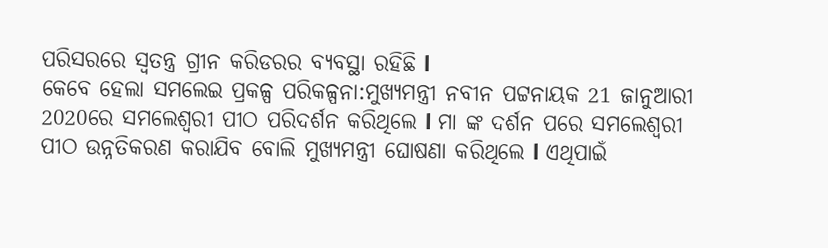ପରିସରରେ ସ୍ବତନ୍ତ୍ର ଗ୍ରୀନ କରିଡରର ବ୍ୟବସ୍ଥା ରହିଛି l
କେବେ ହେଲା ସମଲେଇ ପ୍ରକଳ୍ପ ପରିକଳ୍ପନା:ମୁଖ୍ୟମନ୍ତ୍ରୀ ନବୀନ ପଟ୍ଟନାୟକ 21 ଜାନୁଆରୀ 2020ରେ ସମଲେଶ୍ବରୀ ପୀଠ ପରିଦର୍ଶନ କରିଥିଲେ l ମା ଙ୍କ ଦର୍ଶନ ପରେ ସମଲେଶ୍ବରୀ ପୀଠ ଉନ୍ନତିକରଣ କରାଯିବ ବୋଲି ମୁଖ୍ୟମନ୍ତ୍ରୀ ଘୋଷଣା କରିଥିଲେ l ଏଥିପାଇଁ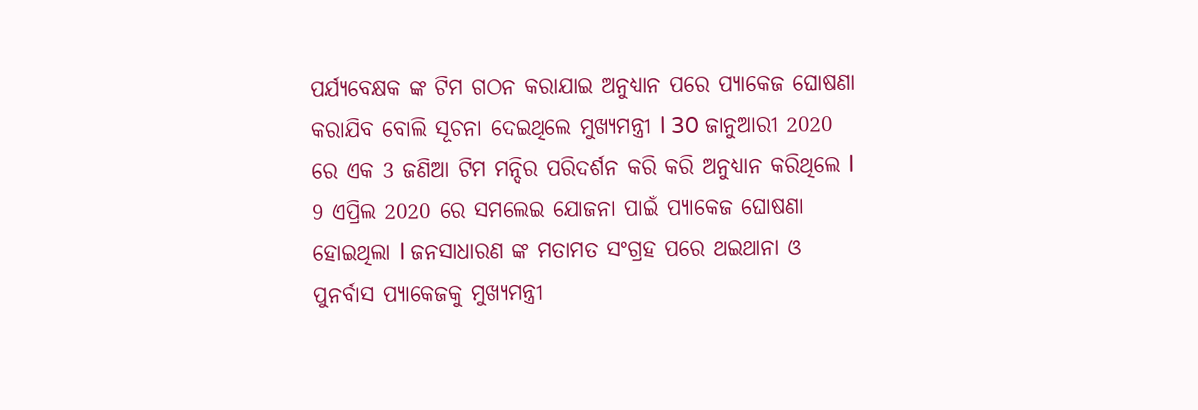ପର୍ଯ୍ୟବେକ୍ଷକ ଙ୍କ ଟିମ ଗଠନ କରାଯାଇ ଅନୁଧ୍ୟାନ ପରେ ପ୍ୟାକେଜ ଘୋଷଣା କରାଯିବ ବୋଲି ସୂଚନା ଦେଇଥିଲେ ମୁଖ୍ୟମନ୍ତ୍ରୀ l 30 ଜାନୁଆରୀ 2020 ରେ ଏକ 3 ଜଣିଆ ଟିମ ମନ୍ଦିର ପରିଦର୍ଶନ କରି କରି ଅନୁଧ୍ୟାନ କରିଥିଲେ l 9 ଏପ୍ରିଲ 2020 ରେ ସମଲେଇ ଯୋଜନା ପାଇଁ ପ୍ୟାକେଜ ଘୋଷଣା ହୋଇଥିଲା l ଜନସାଧାରଣ ଙ୍କ ମତାମତ ସଂଗ୍ରହ ପରେ ଥଇଥାନା ଓ ପୁନର୍ବାସ ପ୍ୟାକେଜକୁ ମୁଖ୍ୟମନ୍ତ୍ରୀ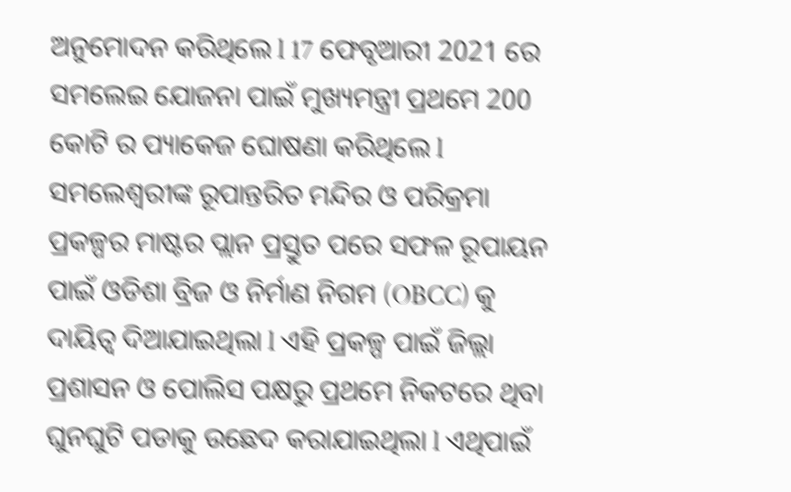ଅନୁମୋଦନ କରିଥିଲେ l 17 ଫେବୃଆରୀ 2021 ରେ ସମଲେଇ ଯୋଜନା ପାଇଁ ମୁଖ୍ୟମନ୍ତ୍ରୀ ପ୍ରଥମେ 200 କୋଟି ର ପ୍ୟାକେଜ ଘୋଷଣା କରିଥିଲେ l ସମଲେଶ୍ବରୀଙ୍କ ରୂପାନ୍ତରିତ ମନ୍ଦିର ଓ ପରିକ୍ରମା ପ୍ରକଳ୍ପର ମାଷ୍ଟର ପ୍ଲାନ ପ୍ରସ୍ତୁତ ପରେ ସଫଳ ରୂପାୟନ ପାଇଁ ଓଡିଶା ବ୍ରିଜ ଓ ନିର୍ମାଣ ନିଗମ (OBCC) କୁ ଦାୟିତ୍ବ ଦିଆଯାଇଥିଲା l ଏହି ପ୍ରକଳ୍ପ ପାଇଁ ଜିଲ୍ଲା ପ୍ରଶାସନ ଓ ପୋଲିସ ପକ୍ଷରୁ ପ୍ରଥମେ ନିକଟରେ ଥିବା ଘୁନଘୁଟି ପଡାକୁ ଉଛେଦ କରାଯାଇଥିଲା l ଏଥିପାଇଁ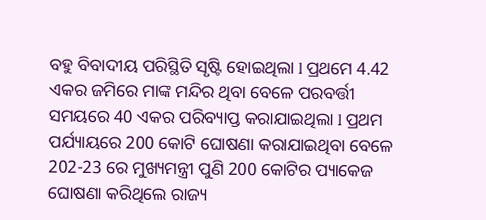ବହୁ ବିବାଦୀୟ ପରିସ୍ଥିତି ସୃଷ୍ଟି ହୋଇଥିଲା l ପ୍ରଥମେ 4.42 ଏକର ଜମିରେ ମାଙ୍କ ମନ୍ଦିର ଥିବା ବେଳେ ପରବର୍ତ୍ତୀ ସମୟରେ 40 ଏକର ପରିବ୍ୟାପ୍ତ କରାଯାଇଥିଲା l ପ୍ରଥମ ପର୍ଯ୍ୟାୟରେ 200 କୋଟି ଘୋଷଣା କରାଯାଇଥିବା ବେଳେ 202-23 ରେ ମୁଖ୍ୟମନ୍ତ୍ରୀ ପୁଣି 200 କୋଟିର ପ୍ୟାକେଜ ଘୋଷଣା କରିଥିଲେ ରାଜ୍ୟ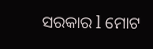ସରକାର l ମୋଟ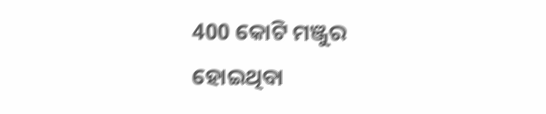400 କୋଟି ମଞ୍ଜୁର ହୋଇଥିବା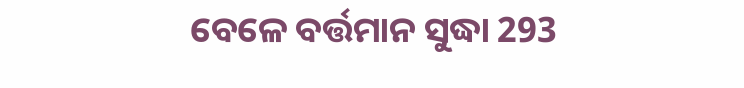ବେଳେ ବର୍ତ୍ତମାନ ସୁଦ୍ଧା 293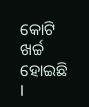କୋଟି ଖର୍ଚ୍ଚ ହୋଇଛି l